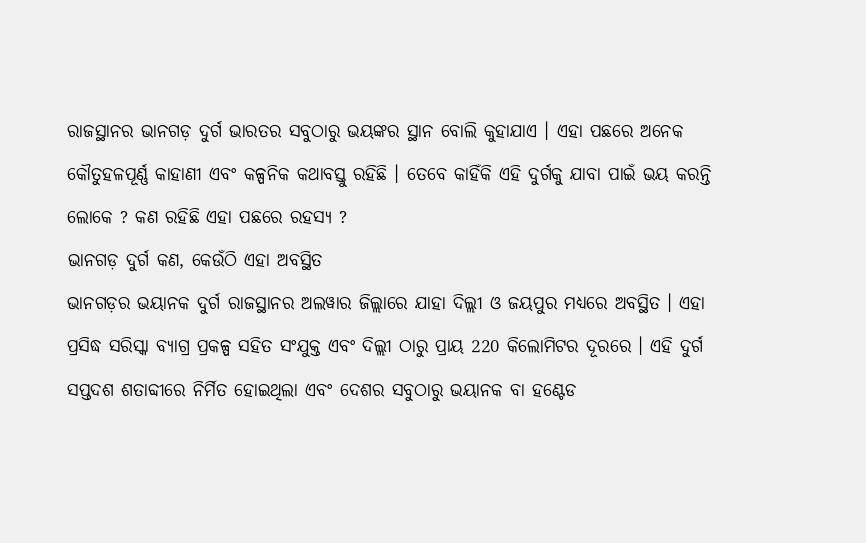ରାଜସ୍ଥାନର ଭାନଗଡ଼ ଦୁର୍ଗ ଭାରତର ସବୁଠାରୁ ଭୟଙ୍କର ସ୍ଥାନ ବୋଲି କୁହାଯାଏ । ଏହା ପଛରେ ଅନେକ କୌତୁହଳପୂର୍ଣ୍ଣ କାହାଣୀ ଏବଂ କଳ୍ପନିକ କଥାବସ୍ତୁ ରହିଛି । ତେବେ କାହିଁକି ଏହି ଦୁର୍ଗକୁ ଯାବା ପାଇଁ ଭୟ କରନ୍ତି ଲୋକେ ? କଣ ରହିଛି ଏହା ପଛରେ ରହସ୍ୟ ?
ଭାନଗଡ଼ ଦୁର୍ଗ କଣ, କେଉଁଠି ଏହା ଅବସ୍ଥିତ
ଭାନଗଡ଼ର ଭୟାନକ ଦୁର୍ଗ ରାଜସ୍ଥାନର ଅଲୱାର ଜିଲ୍ଲାରେ ଯାହା ଦିଲ୍ଲୀ ଓ ଜୟପୁର ମଧ୍ୟରେ ଅବସ୍ଥିତ । ଏହା ପ୍ରସିଦ୍ଧ ସରିସ୍କା ବ୍ୟାଗ୍ର ପ୍ରକଳ୍ପ ସହିତ ସଂଯୁକ୍ତ ଏବଂ ଦିଲ୍ଲୀ ଠାରୁ ପ୍ରାୟ 220 କିଲୋମିଟର ଦୂରରେ । ଏହି ଦୁର୍ଗ ସପ୍ତଦଶ ଶତାବ୍ଦୀରେ ନିର୍ମିତ ହୋଇଥିଲା ଏବଂ ଦେଶର ସବୁଠାରୁ ଭୟାନକ ବା ହଣ୍ଟେଡ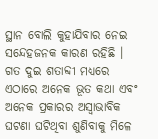ସ୍ଥାନ ବୋଲି କୁହାଯିବାର ନେଇ ସନ୍ଦେହଜନକ କାରଣ ରହିଛି । ଗତ ଦୁଇ ଶତାବ୍ଦୀ ମଧ୍ୟରେ ଏଠାରେ ଅନେକ ଭୂତ କଥା ଏବଂ ଅନେକ ପ୍ରକାରର ଅସ୍ବାଭାବିକ ଘଟଣା ଘଟିଥିବା ଶୁଣିବାକୁ ମିଳେ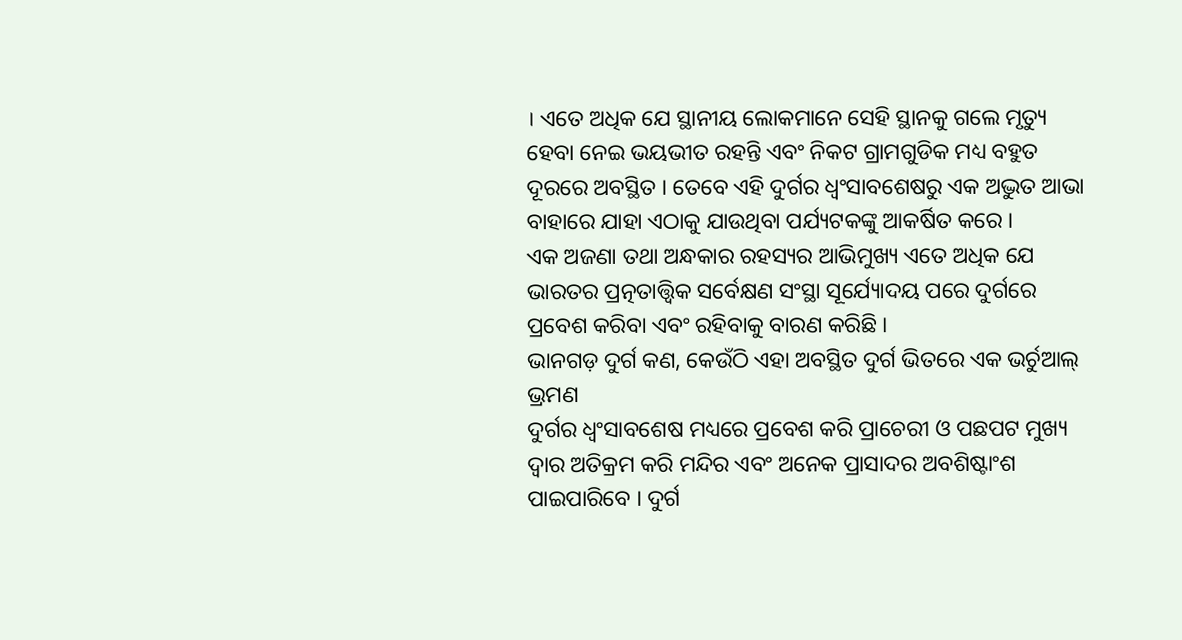। ଏତେ ଅଧିକ ଯେ ସ୍ଥାନୀୟ ଲୋକମାନେ ସେହି ସ୍ଥାନକୁ ଗଲେ ମୃତ୍ୟୁ ହେବା ନେଇ ଭୟଭୀତ ରହନ୍ତି ଏବଂ ନିକଟ ଗ୍ରାମଗୁଡିକ ମଧ୍ୟ ବହୁତ ଦୂରରେ ଅବସ୍ଥିତ । ତେବେ ଏହି ଦୁର୍ଗର ଧ୍ବଂସାବଶେଷରୁ ଏକ ଅଦ୍ଭୁତ ଆଭା ବାହାରେ ଯାହା ଏଠାକୁ ଯାଉଥିବା ପର୍ଯ୍ୟଟକଙ୍କୁ ଆକର୍ଷିତ କରେ ।
ଏକ ଅଜଣା ତଥା ଅନ୍ଧକାର ରହସ୍ୟର ଆଭିମୁଖ୍ୟ ଏତେ ଅଧିକ ଯେ ଭାରତର ପ୍ରତ୍ନତାତ୍ତ୍ବିକ ସର୍ବେକ୍ଷଣ ସଂସ୍ଥା ସୂର୍ଯ୍ୟୋଦୟ ପରେ ଦୁର୍ଗରେ ପ୍ରବେଶ କରିବା ଏବଂ ରହିବାକୁ ବାରଣ କରିଛି ।
ଭାନଗଡ଼ ଦୁର୍ଗ କଣ, କେଉଁଠି ଏହା ଅବସ୍ଥିତ ଦୁର୍ଗ ଭିତରେ ଏକ ଭର୍ଚୁଆଲ୍ ଭ୍ରମଣ
ଦୁର୍ଗର ଧ୍ବଂସାବଶେଷ ମଧ୍ୟରେ ପ୍ରବେଶ କରି ପ୍ରାଚେରୀ ଓ ପଛପଟ ମୁଖ୍ୟ ଦ୍ବାର ଅତିକ୍ରମ କରି ମନ୍ଦିର ଏବଂ ଅନେକ ପ୍ରାସାଦର ଅବଶିଷ୍ଟାଂଶ ପାଇପାରିବେ । ଦୁର୍ଗ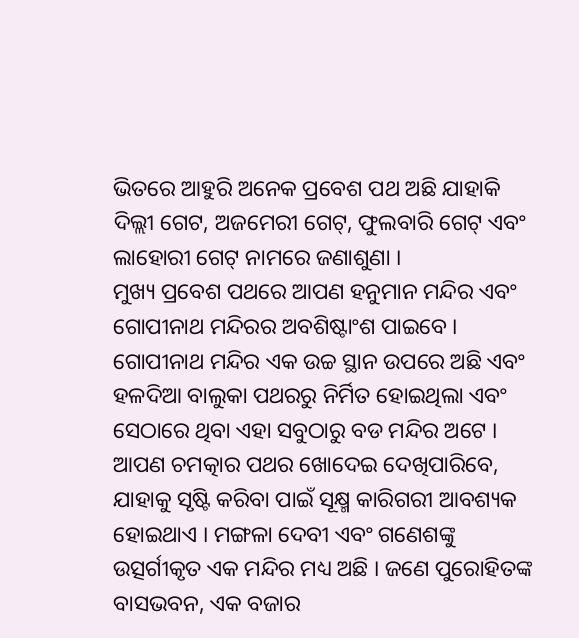ଭିତରେ ଆହୁରି ଅନେକ ପ୍ରବେଶ ପଥ ଅଛି ଯାହାକି ଦିଲ୍ଲୀ ଗେଟ, ଅଜମେରୀ ଗେଟ୍, ଫୁଲବାରି ଗେଟ୍ ଏବଂ ଲାହୋରୀ ଗେଟ୍ ନାମରେ ଜଣାଶୁଣା ।
ମୁଖ୍ୟ ପ୍ରବେଶ ପଥରେ ଆପଣ ହନୁମାନ ମନ୍ଦିର ଏବଂ ଗୋପୀନାଥ ମନ୍ଦିରର ଅବଶିଷ୍ଟାଂଶ ପାଇବେ । ଗୋପୀନାଥ ମନ୍ଦିର ଏକ ଉଚ୍ଚ ସ୍ଥାନ ଉପରେ ଅଛି ଏବଂ ହଳଦିଆ ବାଲୁକା ପଥରରୁ ନିର୍ମିତ ହୋଇଥିଲା ଏବଂ ସେଠାରେ ଥିବା ଏହା ସବୁଠାରୁ ବଡ ମନ୍ଦିର ଅଟେ । ଆପଣ ଚମତ୍କାର ପଥର ଖୋଦେଇ ଦେଖିପାରିବେ, ଯାହାକୁ ସୃଷ୍ଟି କରିବା ପାଇଁ ସୂକ୍ଷ୍ମ କାରିଗରୀ ଆବଶ୍ୟକ ହୋଇଥାଏ । ମଙ୍ଗଳା ଦେବୀ ଏବଂ ଗଣେଶଙ୍କୁ ଉତ୍ସର୍ଗୀକୃତ ଏକ ମନ୍ଦିର ମଧ୍ୟ ଅଛି । ଜଣେ ପୁରୋହିତଙ୍କ ବାସଭବନ, ଏକ ବଜାର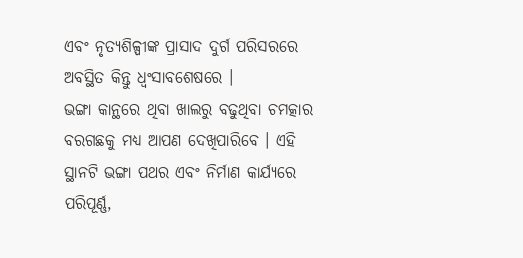ଏବଂ ନୃତ୍ୟଶିଳ୍ପୀଙ୍କ ପ୍ରାସାଦ ଦୁର୍ଗ ପରିସରରେ ଅବସ୍ଥିତ କିନ୍ତୁ ଧ୍ବଂସାବଶେଷରେ ।
ଭଙ୍ଗା କାନ୍ଥରେ ଥିବା ଖାଲରୁ ବଢୁଥିବା ଚମତ୍କାର ବରଗଛକୁ ମଧ୍ୟ ଆପଣ ଦେଖିପାରିବେ । ଏହି ସ୍ଥାନଟି ଭଙ୍ଗା ପଥର ଏବଂ ନିର୍ମାଣ କାର୍ଯ୍ୟରେ ପରିପୂର୍ଣ୍ଣ,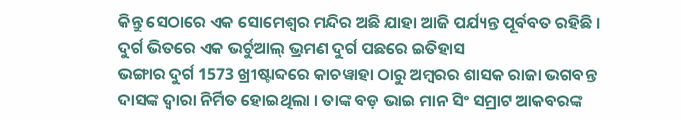କିନ୍ତୁ ସେଠାରେ ଏକ ସୋମେଶ୍ବର ମନ୍ଦିର ଅଛି ଯାହା ଆଜି ପର୍ଯ୍ୟନ୍ତ ପୂର୍ବବତ ରହିଛି ।
ଦୁର୍ଗ ଭିତରେ ଏକ ଭର୍ଚୁଆଲ୍ ଭ୍ରମଣ ଦୁର୍ଗ ପଛରେ ଇତିହାସ
ଭଙ୍ଗାର ଦୁର୍ଗ 1573 ଖ୍ରୀଷ୍ଟାବ୍ଦରେ କାଚୱାହା ଠାରୁ ଅମ୍ବରର ଶାସକ ରାଜା ଭଗବନ୍ତ ଦାସଙ୍କ ଦ୍ବାରା ନିର୍ମିତ ହୋଇଥିଲା । ତାଙ୍କ ବଡ଼ ଭାଇ ମାନ ସିଂ ସମ୍ରାଟ ଆକବରଙ୍କ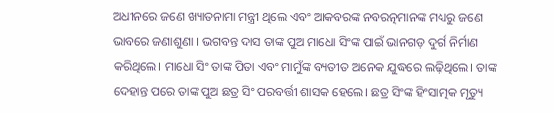ଅଧୀନରେ ଜଣେ ଖ୍ୟାତନାମା ମନ୍ତ୍ରୀ ଥିଲେ ଏବଂ ଆକବରଙ୍କ ନବରତ୍ନମାନଙ୍କ ମଧ୍ୟରୁ ଜଣେ ଭାବରେ ଜଣାଶୁଣା । ଭଗବନ୍ତ ଦାସ ତାଙ୍କ ପୁଅ ମାଧୋ ସିଂଙ୍କ ପାଇଁ ଭାନଗଡ଼ ଦୁର୍ଗ ନିର୍ମାଣ କରିଥିଲେ। ମାଧୋ ସିଂ ତାଙ୍କ ପିତା ଏବଂ ମାମୁଁଙ୍କ ବ୍ୟତୀତ ଅନେକ ଯୁଦ୍ଧରେ ଲଢ଼ିଥିଲେ। ତାଙ୍କ ଦେହାନ୍ତ ପରେ ତାଙ୍କ ପୁଅ ଛତ୍ର ସିଂ ପରବର୍ତ୍ତୀ ଶାସକ ହେଲେ। ଛତ୍ର ସିଂଙ୍କ ହିଂସାତ୍ମକ ମୃତ୍ୟୁ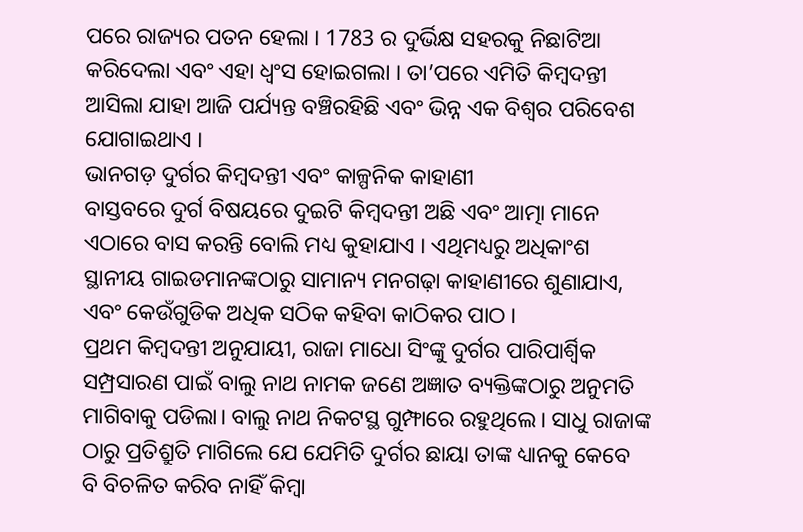ପରେ ରାଜ୍ୟର ପତନ ହେଲା । 1783 ର ଦୁର୍ଭିକ୍ଷ ସହରକୁ ନିଛାଟିଆ କରିଦେଲା ଏବଂ ଏହା ଧ୍ବଂସ ହୋଇଗଲା । ତା’ପରେ ଏମିତି କିମ୍ବଦନ୍ତୀ ଆସିଲା ଯାହା ଆଜି ପର୍ଯ୍ୟନ୍ତ ବଞ୍ଚିରହିଛି ଏବଂ ଭିନ୍ନ ଏକ ବିଶ୍ବର ପରିବେଶ ଯୋଗାଇଥାଏ ।
ଭାନଗଡ଼ ଦୁର୍ଗର କିମ୍ବଦନ୍ତୀ ଏବଂ କାଳ୍ପନିକ କାହାଣୀ
ବାସ୍ତବରେ ଦୁର୍ଗ ବିଷୟରେ ଦୁଇଟି କିମ୍ବଦନ୍ତୀ ଅଛି ଏବଂ ଆତ୍ମା ମାନେ ଏଠାରେ ବାସ କରନ୍ତି ବୋଲି ମଧ୍ୟ କୁହାଯାଏ । ଏଥିମଧ୍ୟରୁ ଅଧିକାଂଶ ସ୍ଥାନୀୟ ଗାଇଡମାନଙ୍କଠାରୁ ସାମାନ୍ୟ ମନଗଢ଼ା କାହାଣୀରେ ଶୁଣାଯାଏ, ଏବଂ କେଉଁଗୁଡିକ ଅଧିକ ସଠିକ କହିବା କାଠିକର ପାଠ ।
ପ୍ରଥମ କିମ୍ବଦନ୍ତୀ ଅନୁଯାୟୀ, ରାଜା ମାଧୋ ସିଂଙ୍କୁ ଦୁର୍ଗର ପାରିପାର୍ଶ୍ବିକ ସମ୍ପ୍ରସାରଣ ପାଇଁ ବାଲୁ ନାଥ ନାମକ ଜଣେ ଅଜ୍ଞାତ ବ୍ୟକ୍ତିଙ୍କଠାରୁ ଅନୁମତି ମାଗିବାକୁ ପଡିଲା। ବାଲୁ ନାଥ ନିକଟସ୍ଥ ଗୁମ୍ଫାରେ ରହୁଥିଲେ। ସାଧୁ ରାଜାଙ୍କ ଠାରୁ ପ୍ରତିଶ୍ରୁତି ମାଗିଲେ ଯେ ଯେମିତି ଦୁର୍ଗର ଛାୟା ତାଙ୍କ ଧ୍ୟାନକୁ କେବେ ବି ବିଚଳିତ କରିବ ନାହିଁ କିମ୍ବା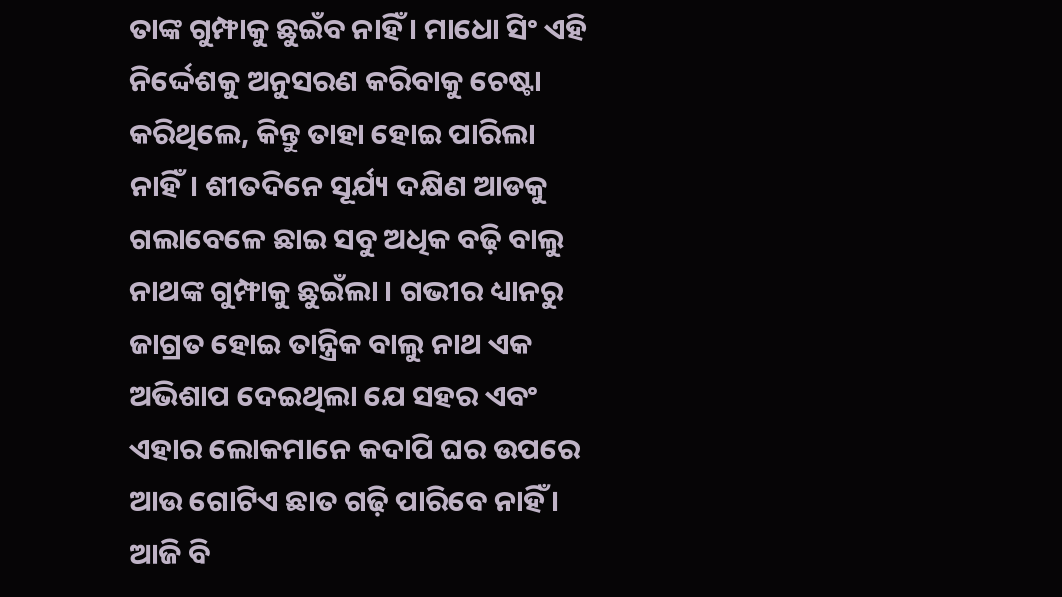ତାଙ୍କ ଗୁମ୍ଫାକୁ ଛୁଇଁବ ନାହିଁ । ମାଧୋ ସିଂ ଏହି ନିର୍ଦ୍ଦେଶକୁ ଅନୁସରଣ କରିବାକୁ ଚେଷ୍ଟା କରିଥିଲେ, କିନ୍ତୁ ତାହା ହୋଇ ପାରିଲା ନାହିଁ। ଶୀତଦିନେ ସୂର୍ଯ୍ୟ ଦକ୍ଷିଣ ଆଡକୁ ଗଲାବେଳେ ଛାଇ ସବୁ ଅଧିକ ବଢ଼ି ବାଲୁ ନାଥଙ୍କ ଗୁମ୍ଫାକୁ ଛୁଇଁଲା । ଗଭୀର ଧ୍ୟାନରୁ ଜାଗ୍ରତ ହୋଇ ତାନ୍ତ୍ରିକ ବାଲୁ ନାଥ ଏକ ଅଭିଶାପ ଦେଇଥିଲା ଯେ ସହର ଏବଂ ଏହାର ଲୋକମାନେ କଦାପି ଘର ଉପରେ ଆଉ ଗୋଟିଏ ଛାତ ଗଢ଼ି ପାରିବେ ନାହିଁ । ଆଜି ବି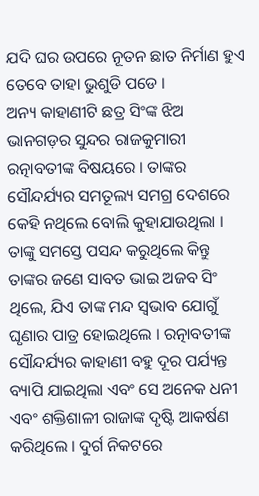ଯଦି ଘର ଉପରେ ନୂତନ ଛାତ ନିର୍ମାଣ ହୁଏ ତେବେ ତାହା ଭୁଶୁଡି ପଡେ ।
ଅନ୍ୟ କାହାଣୀଟି ଛତ୍ର ସିଂଙ୍କ ଝିଅ ଭାନଗଡ଼ର ସୁନ୍ଦର ରାଜକୁମାରୀ ରତ୍ନାବତୀଙ୍କ ବିଷୟରେ । ତାଙ୍କର ସୌନ୍ଦର୍ଯ୍ୟର ସମତୂଲ୍ୟ ସମଗ୍ର ଦେଶରେ କେହି ନଥିଲେ ବୋଲି କୁହାଯାଉଥିଲା । ତାଙ୍କୁ ସମସ୍ତେ ପସନ୍ଦ କରୁଥିଲେ କିନ୍ତୁ ତାଙ୍କର ଜଣେ ସାବତ ଭାଇ ଅଜବ ସିଂ ଥିଲେ, ଯିଏ ତାଙ୍କ ମନ୍ଦ ସ୍ବଭାବ ଯୋଗୁଁ ଘୃଣାର ପାତ୍ର ହୋଇଥିଲେ । ରତ୍ନାବତୀଙ୍କ ସୌନ୍ଦର୍ଯ୍ୟର କାହାଣୀ ବହୁ ଦୂର ପର୍ଯ୍ୟନ୍ତ ବ୍ୟାପି ଯାଇଥିଲା ଏବଂ ସେ ଅନେକ ଧନୀ ଏବଂ ଶକ୍ତିଶାଳୀ ରାଜାଙ୍କ ଦୃଷ୍ଟି ଆକର୍ଷଣ କରିଥିଲେ । ଦୁର୍ଗ ନିକଟରେ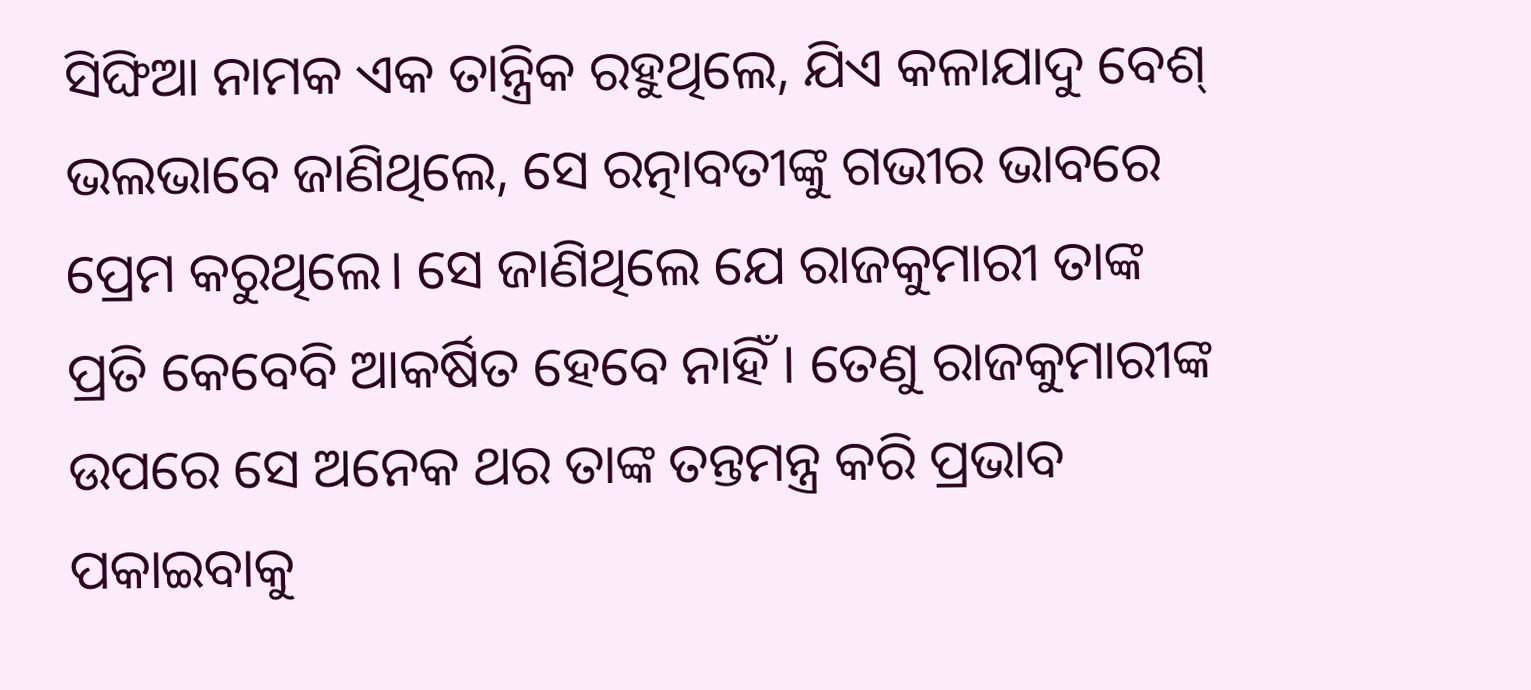ସିଙ୍ଘିଆ ନାମକ ଏକ ତାନ୍ତ୍ରିକ ରହୁଥିଲେ, ଯିଏ କଳାଯାଦୁ ବେଶ୍ ଭଲଭାବେ ଜାଣିଥିଲେ, ସେ ରତ୍ନାବତୀଙ୍କୁ ଗଭୀର ଭାବରେ ପ୍ରେମ କରୁଥିଲେ। ସେ ଜାଣିଥିଲେ ଯେ ରାଜକୁମାରୀ ତାଙ୍କ ପ୍ରତି କେବେବି ଆକର୍ଷିତ ହେବେ ନାହିଁ । ତେଣୁ ରାଜକୁମାରୀଙ୍କ ଉପରେ ସେ ଅନେକ ଥର ତାଙ୍କ ତନ୍ତମନ୍ତ୍ର କରି ପ୍ରଭାବ ପକାଇବାକୁ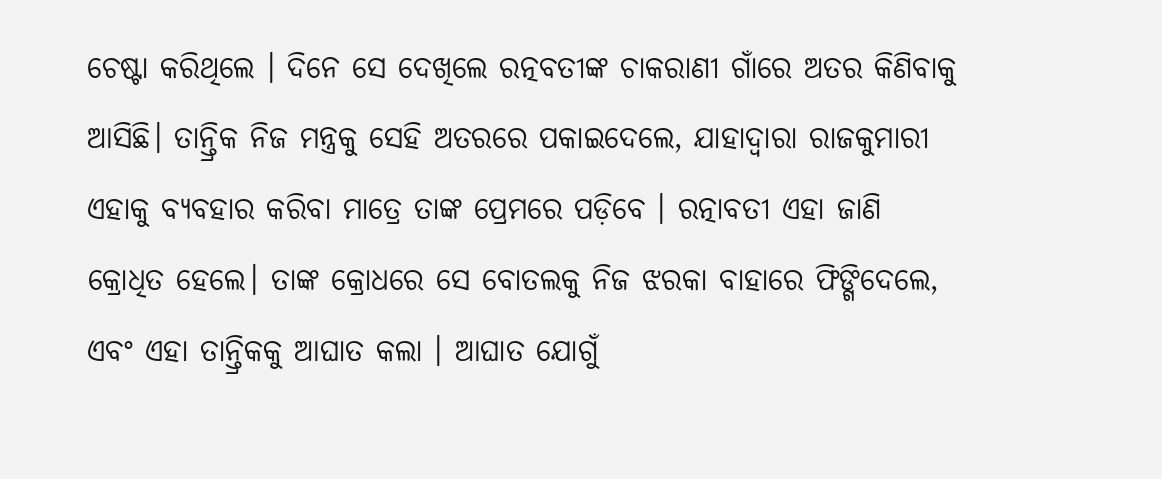ଚେଷ୍ଟା କରିଥିଲେ । ଦିନେ ସେ ଦେଖିଲେ ରତ୍ନବତୀଙ୍କ ଚାକରାଣୀ ଗାଁରେ ଅତର କିଣିବାକୁ ଆସିଛି। ତାନ୍ତ୍ରିକ ନିଜ ମନ୍ତ୍ରକୁ ସେହି ଅତରରେ ପକାଇଦେଲେ, ଯାହାଦ୍ବାରା ରାଜକୁମାରୀ ଏହାକୁ ବ୍ୟବହାର କରିବା ମାତ୍ରେ ତାଙ୍କ ପ୍ରେମରେ ପଡ଼ିବେ । ରତ୍ନାବତୀ ଏହା ଜାଣି କ୍ରୋଧିତ ହେଲେ। ତାଙ୍କ କ୍ରୋଧରେ ସେ ବୋତଲକୁ ନିଜ ଝରକା ବାହାରେ ଫିଙ୍ଗିଦେଲେ, ଏବଂ ଏହା ତାନ୍ତ୍ରିକକୁ ଆଘାତ କଲା । ଆଘାତ ଯୋଗୁଁ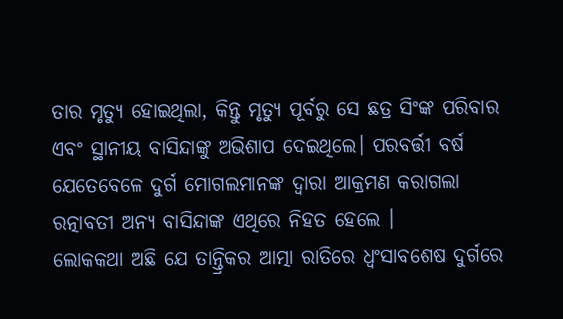ତାର ମୃତ୍ୟୁ ହୋଇଥିଲା, କିନ୍ତୁ ମୃତ୍ୟୁ ପୂର୍ବରୁ ସେ ଛତ୍ର ସିଂଙ୍କ ପରିବାର ଏବଂ ସ୍ଥାନୀୟ ବାସିନ୍ଦାଙ୍କୁ ଅଭିଶାପ ଦେଇଥିଲେ। ପରବର୍ତ୍ତୀ ବର୍ଷ ଯେତେବେଳେ ଦୁର୍ଗ ମୋଗଲମାନଙ୍କ ଦ୍ବାରା ଆକ୍ରମଣ କରାଗଲା ରତ୍ନାବତୀ ଅନ୍ୟ ବାସିନ୍ଦାଙ୍କ ଏଥିରେ ନିହତ ହେଲେ ।
ଲୋକକଥା ଅଛି ଯେ ତାନ୍ତ୍ରିକର ଆତ୍ମା ରାତିରେ ଧ୍ବଂସାବଶେଷ ଦୁର୍ଗରେ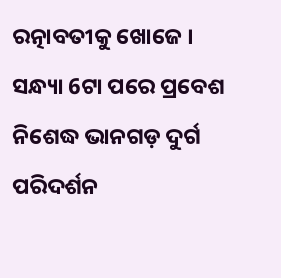ରତ୍ନାବତୀକୁ ଖୋଜେ ।
ସନ୍ଧ୍ୟା 6ଟା ପରେ ପ୍ରବେଶ ନିଶେଦ୍ଧ ଭାନଗଡ଼ ଦୁର୍ଗ ପରିଦର୍ଶନ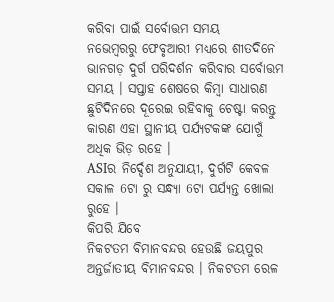କରିବା ପାଇଁ ସର୍ବୋତ୍ତମ ସମୟ
ନଭେମ୍ବରରୁ ଫେବୃଆରୀ ମଧ୍ୟରେ ଶୀତଦିନେ ଭାନଗଡ଼ ଦୁର୍ଗ ପରିଦର୍ଶନ କରିବାର ସର୍ବୋତ୍ତମ ସମୟ । ସପ୍ତାହ ଶେଷରେ କିମ୍ବା ସାଧାରଣ ଛୁଟିଦିନରେ ଦୂରେଇ ରହିବାକୁ ଚେଷ୍ଟା କରନ୍ତୁ କାରଣ ଏହା ସ୍ଥାନୀୟ ପର୍ଯ୍ୟଟକଙ୍କ ଯୋଗୁଁ ଅଧିକ ଭିଡ଼ ରହେ ।
ASIର ନିର୍ଦ୍ଦେଶ ଅନୁଯାୟୀ, ଦୁର୍ଗଟି କେବଳ ସକାଳ 6ଟା ରୁ ସନ୍ଧ୍ୟା 6ଟା ପର୍ଯ୍ୟନ୍ତ ଖୋଲା ରୁହେ ।
କିପରି ଯିବେ
ନିକଟତମ ବିମାନବନ୍ଦର ହେଉଛି ଜୟପୁର ଅନ୍ତର୍ଜାତୀୟ ବିମାନବନ୍ଦର । ନିକଟତମ ରେଳ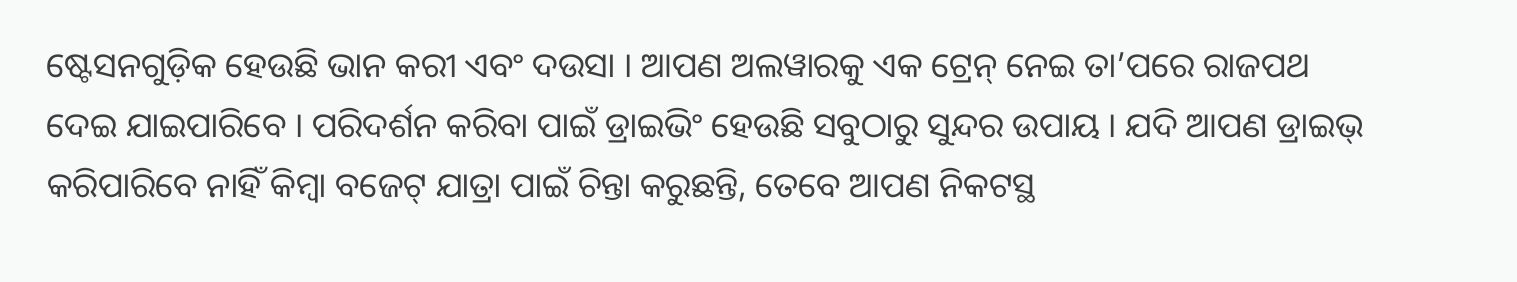ଷ୍ଟେସନଗୁଡ଼ିକ ହେଉଛି ଭାନ କରୀ ଏବଂ ଦଉସା । ଆପଣ ଅଲୱାରକୁ ଏକ ଟ୍ରେନ୍ ନେଇ ତା’ପରେ ରାଜପଥ ଦେଇ ଯାଇପାରିବେ । ପରିଦର୍ଶନ କରିବା ପାଇଁ ଡ୍ରାଇଭିଂ ହେଉଛି ସବୁଠାରୁ ସୁନ୍ଦର ଉପାୟ । ଯଦି ଆପଣ ଡ୍ରାଇଭ୍ କରିପାରିବେ ନାହିଁ କିମ୍ବା ବଜେଟ୍ ଯାତ୍ରା ପାଇଁ ଚିନ୍ତା କରୁଛନ୍ତି, ତେବେ ଆପଣ ନିକଟସ୍ଥ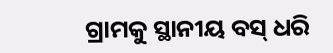ଗ୍ରାମକୁ ସ୍ଥାନୀୟ ବସ୍ ଧରି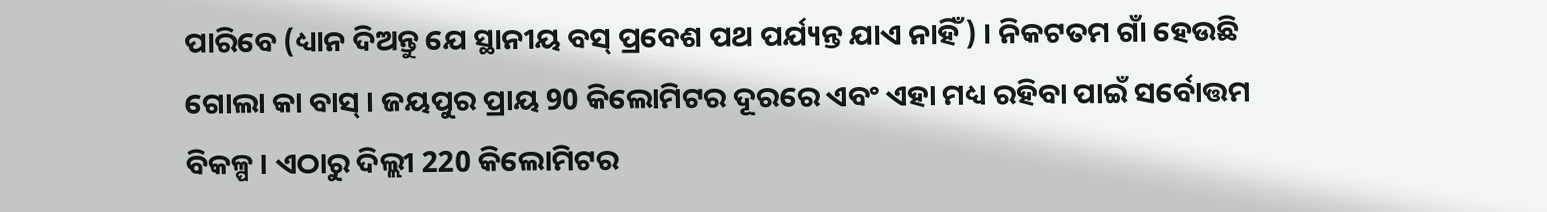ପାରିବେ (ଧ୍ୟାନ ଦିଅନ୍ତୁ ଯେ ସ୍ଥାନୀୟ ବସ୍ ପ୍ରବେଶ ପଥ ପର୍ଯ୍ୟନ୍ତ ଯାଏ ନାହିଁ) । ନିକଟତମ ଗାଁ ହେଉଛି ଗୋଲା କା ବାସ୍ । ଜୟପୁର ପ୍ରାୟ 90 କିଲୋମିଟର ଦୂରରେ ଏବଂ ଏହା ମଧ୍ୟ ରହିବା ପାଇଁ ସର୍ବୋତ୍ତମ ବିକଳ୍ପ । ଏଠାରୁ ଦିଲ୍ଲୀ 220 କିଲୋମିଟର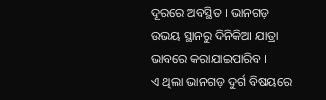ଦୂରରେ ଅବସ୍ଥିତ । ଭାନଗଡ଼ ଉଭୟ ସ୍ଥାନରୁ ଦିନିକିଆ ଯାତ୍ରା ଭାବରେ କରାଯାଇପାରିବ ।
ଏ ଥିଲା ଭାନଗଡ଼ ଦୁର୍ଗ ବିଷୟରେ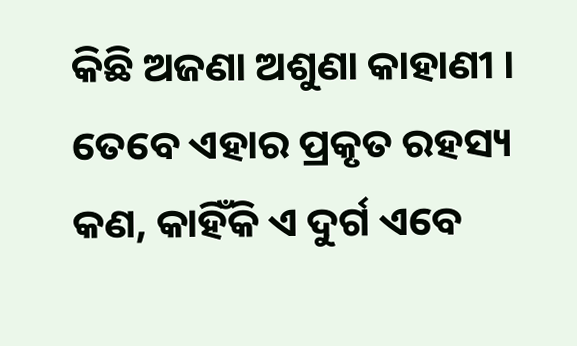କିଛି ଅଜଣା ଅଶୁଣା କାହାଣୀ । ତେବେ ଏହାର ପ୍ରକୃତ ରହସ୍ୟ କଣ, କାହିଁକି ଏ ଦୁର୍ଗ ଏବେ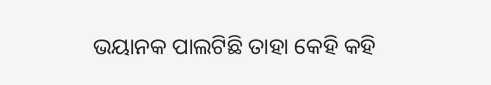ଭୟାନକ ପାଲଟିଛି ତାହା କେହି କହି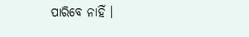ପାରିବେ ନାହିଁ ।